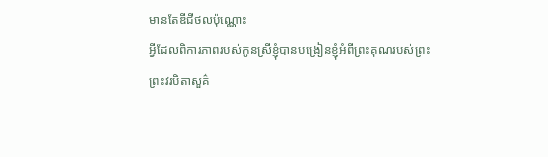មានតែឌីជីថលប៉ុណ្ណោះ
អ្វីដែលពិការភាពរបស់កូនស្រីខ្ញុំបានបង្រៀនខ្ញុំអំពីព្រះគុណរបស់ព្រះ
ព្រះវរបិតាសួគ៌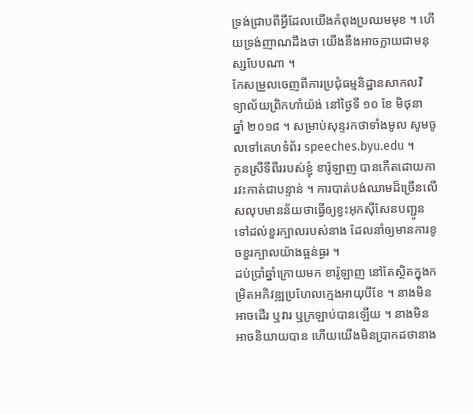ទ្រង់ជ្រាបពីអ្វីដែលយើងកំពុងប្រឈមមុខ ។ ហើយទ្រង់ញាណដឹងថា យើងនឹងអាចក្លាយជាមនុស្សបែបណា ។
កែសម្រួលចេញពីការប្រជុំធម្មនិដ្ឋានសាកលវិទ្យាល័យព្រិកហាំយ៉ង់ នៅថ្ងៃទី ១០ ខែ មិថុនា ឆ្នាំ ២០១៨ ។ សម្រាប់សុន្ទរកថាទាំងមូល សូមចូលទៅគេហទំព័រ speeches.byu.edu ។
កូនស្រីទីពីររបស់ខ្ញុំ ខារ៉ូឡាញ បានកើតដោយការវះកាត់ជាបន្ទាន់ ។ ការបាត់បង់ឈាមដ៏ច្រើនលើសលុបមានន័យថាធ្វើឲ្យខ្វះអុកស៊ីសែនបញ្ជូនទៅដល់ខួរក្បាលរបស់នាង ដែលនាំឲ្យមានការខូចខួរក្បាលយ៉ាងធ្អន់ធ្ងរ ។
ដប់ប្រាំឆ្នាំក្រោយមក ខារ៉ូឡាញ នៅតែស្ថិតក្នុងកម្រិតអភិវឌ្ឍប្រហែលក្មេងអាយុបីខែ ។ នាងមិនអាចដើរ ឬវារ ឬក្រឡាប់បានឡើយ ។ នាងមិនអាចនិយាយបាន ហើយយើងមិនប្រាកដថានាង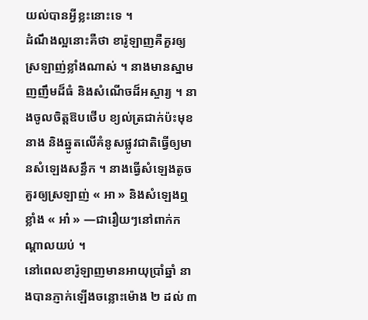យល់បានអ្វីខ្លះនោះទេ ។
ដំណឹងល្អនោះគឺថា ខារ៉ូឡាញគឺគួរឲ្យស្រឡាញ់ខ្លាំងណាស់ ។ នាងមានស្នាមញញឹមដ៏ធំ និងសំណើចដ៏អស្ចារ្យ ។ នាងចូលចិត្តឱបថើប ខ្យល់ត្រជាក់ប៉ះមុខនាង និងឆ្នូតលើគំនូសផ្លូវជាតិធ្វើឲ្យមានសំឡេងសន្ធឹក ។ នាងធ្វើសំឡេងតូចគួរឲ្យស្រឡាញ់ « អា » និងសំឡេងឮខ្លាំង « អា៎ » —ជារឿយៗនៅពាក់កណ្ដាលយប់ ។
នៅពេលខារ៉ូឡាញមានអាយុប្រាំឆ្នាំ នាងបានភ្ញាក់ឡើងចន្លោះម៉ោង ២ ដល់ ៣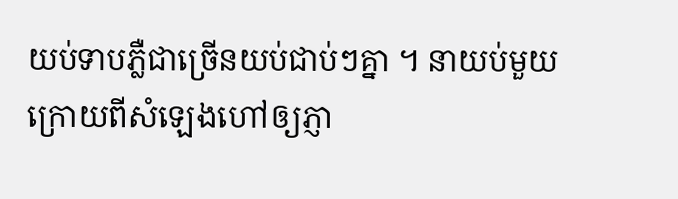យប់ទាបភ្លឺជាច្រើនយប់ជាប់ៗគ្នា ។ នាយប់មួយក្រោយពីសំឡេងហៅឲ្យភ្ញា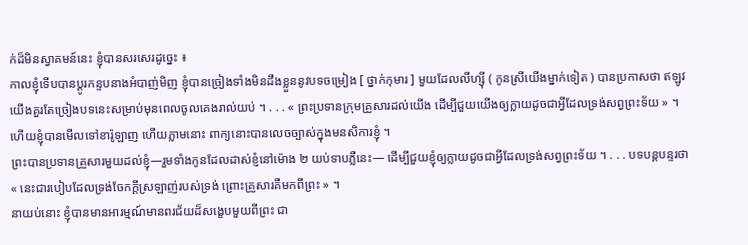ក់ដ៏មិនស្វាគមន៍នេះ ខ្ញុំបានសរសេរដូច្នេះ ៖
កាលខ្ញុំទើបបានប្ដូរកន្ទបនាងអំបាញ់មិញ ខ្ញុំបានច្រៀងទាំងមិនដឹងខ្លួននូវបទចម្រៀង [ ថ្នាក់កុមារ ] មួយដែលលីហ្ស៊ី ( កូនស្រីយើងម្នាក់ទៀត ) បានប្រកាសថា ឥឡូវយើងគួរតែច្រៀងបទនេះសម្រាប់មុនពេលចូលគេងរាល់យប់ ។ . . . « ព្រះប្រទានក្រុមគ្រួសារដល់យើង ដើម្បីជួយយើងឲ្យក្លាយដូចជាអ្វីដែលទ្រង់សព្វព្រះទ័យ » ។ ហើយខ្ញុំបានមើលទៅខារ៉ូឡាញ ហើយភ្លាមនោះ ពាក្យនោះបានលេចច្បាស់ក្នុងមនសិការខ្ញុំ ។
ព្រះបានប្រទានគ្រួសារមួយដល់ខ្ញុំ—រួមទាំងកូនដែលដាស់ខ្ញំនៅម៉ោង ២ យប់ទាបភ្លឺនេះ— ដើម្បីជួយខ្ញុំឲ្យក្លាយដូចជាអ្វីដែលទ្រង់សព្វព្រះទ័យ ។ . . . បទបន្ដបន្ទរថា « នេះជារបៀបដែលទ្រង់ចែកក្ដីស្រឡាញ់របស់ទ្រង់ ព្រោះគ្រួសារគឺមកពីព្រះ » ។
នាយប់នោះ ខ្ញុំបានមានអារម្មណ៍មានពរជ័យដ៏សង្ខេបមួយពីព្រះ ជា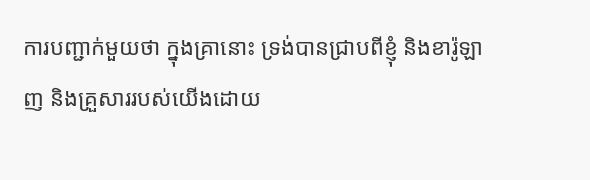ការបញ្ជាក់មួយថា ក្នុងគ្រានោះ ទ្រង់បានជ្រាបពីខ្ញុំ និងខារ៉ូឡាញ និងគ្រួសាររបស់យើងដោយ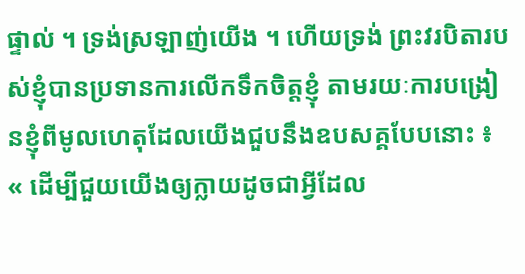ផ្ទាល់ ។ ទ្រង់ស្រឡាញ់យើង ។ ហើយទ្រង់ ព្រះវរបិតារបស់ខ្ញុំបានប្រទានការលើកទឹកចិត្តខ្ញុំ តាមរយៈការបង្រៀនខ្ញុំពីមូលហេតុដែលយើងជួបនឹងឧបសគ្គបែបនោះ ៖ « ដើម្បីជួយយើងឲ្យក្លាយដូចជាអ្វីដែល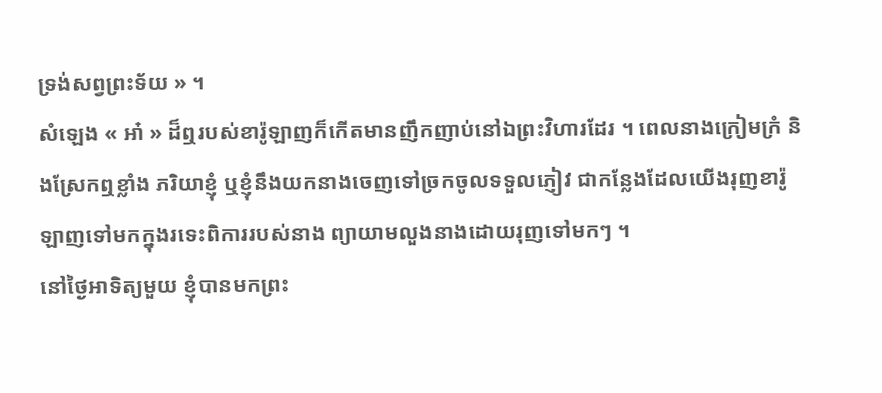ទ្រង់សព្វព្រះទ័យ » ។
សំឡេង « អា៎ » ដ៏ឮរបស់ខារ៉ូឡាញក៏កើតមានញឹកញាប់នៅឯព្រះវិហារដែរ ។ ពេលនាងក្រៀមក្រំ និងស្រែកឮខ្លាំង ភរិយាខ្ញុំ ឬខ្ញុំនឹងយកនាងចេញទៅច្រកចូលទទួលភ្ញៀវ ជាកន្លែងដែលយើងរុញខារ៉ូឡាញទៅមកក្នុងរទេះពិការរបស់នាង ព្យាយាមលួងនាងដោយរុញទៅមកៗ ។
នៅថ្ងៃអាទិត្យមួយ ខ្ញុំបានមកព្រះ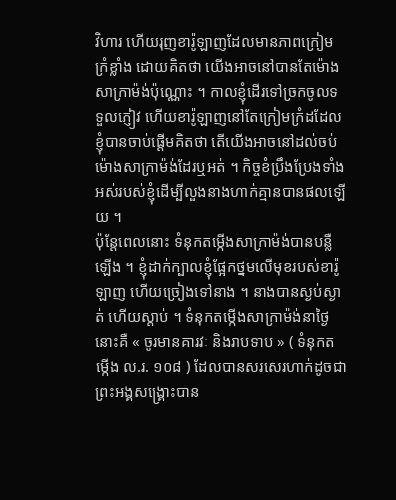វិហារ ហើយរុញខារ៉ូឡាញដែលមានភាពក្រៀមក្រំខ្លាំង ដោយគិតថា យើងអាចនៅបានតែម៉ោងសាក្រាម៉ង់ប៉ុណ្ណោះ ។ កាលខ្ញុំដើរទៅច្រកចូលទទួលភ្ញៀវ ហើយខារ៉ូឡាញនៅតែក្រៀមក្រំដដែល ខ្ញុំបានចាប់ផ្ដើមគិតថា តើយើងអាចនៅដល់ចប់ម៉ោងសាក្រាម៉ង់ដែរឬអត់ ។ កិច្ចខំប្រឹងប្រែងទាំងអស់របស់ខ្ញុំដើម្បីលួងនាងហាក់គ្មានបានផលឡើយ ។
ប៉ុន្ដែពេលនោះ ទំនុកតម្កើងសាក្រាម៉ង់បានបន្លឺឡើង ។ ខ្ញុំដាក់ក្បាលខ្ញុំផ្អែកថ្នមលើមុខរបស់ខារ៉ូឡាញ ហើយច្រៀងទៅនាង ។ នាងបានស្ងប់ស្ងាត់ ហើយស្ដាប់ ។ ទំនុកតម្កើងសាក្រាម៉ង់នាថ្ងៃនោះគឺ « ចូរមានគារវៈ និងរាបទាប » ( ទំនុកតម្កើង ល.រ. ១០៨ ) ដែលបានសរសេរហាក់ដូចជាព្រះអង្គសង្គ្រោះបាន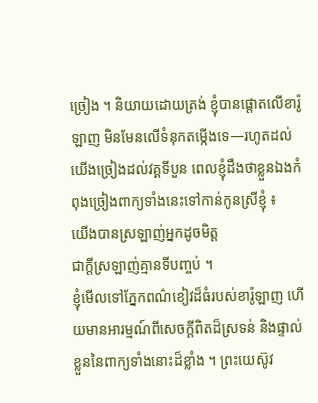ច្រៀង ។ និយាយដោយត្រង់ ខ្ញុំបានផ្ដោតលើខារ៉ូឡាញ មិនមែនលើទំនុកតម្កើងទេ—រហូតដល់យើងច្រៀងដល់វគ្គទីបួន ពេលខ្ញុំដឹងថាខ្លួនឯងកំពុងច្រៀងពាក្យទាំងនេះទៅកាន់កូនស្រីខ្ញុំ ៖
យើងបានស្រឡាញ់អ្នកដូចមិត្ត
ជាក្តីស្រឡាញ់គ្មានទីបញ្ចប់ ។
ខ្ញុំមើលទៅភ្នែកពណ៌ខៀវដ៏ធំរបស់ខារ៉ូឡាញ ហើយមានអារម្មណ៍ពីសេចក្ដីពិតដ៏ស្រទន់ និងផ្ទាល់ខ្លួននៃពាក្យទាំងនោះដ៏ខ្លាំង ។ ព្រះយេស៊ូវ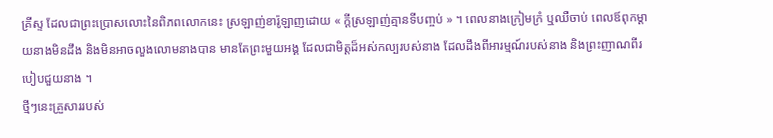គ្រីស្ទ ដែលជាព្រះប្រោសលោះនៃពិភពលោកនេះ ស្រឡាញ់ខារ៉ូឡាញដោយ « ក្តីស្រឡាញ់គ្មានទីបញ្ចប់ » ។ ពេលនាងក្រៀមក្រំ ឬឈឺចាប់ ពេលឪពុកម្ដាយនាងមិនដឹង និងមិនអាចលួងលោមនាងបាន មានតែព្រះមួយអង្គ ដែលជាមិត្តដ៏អស់កល្បរបស់នាង ដែលដឹងពីអារម្មណ៍របស់នាង និងព្រះញាណពីរបៀបជួយនាង ។
ថ្មីៗនេះគ្រួសាររបស់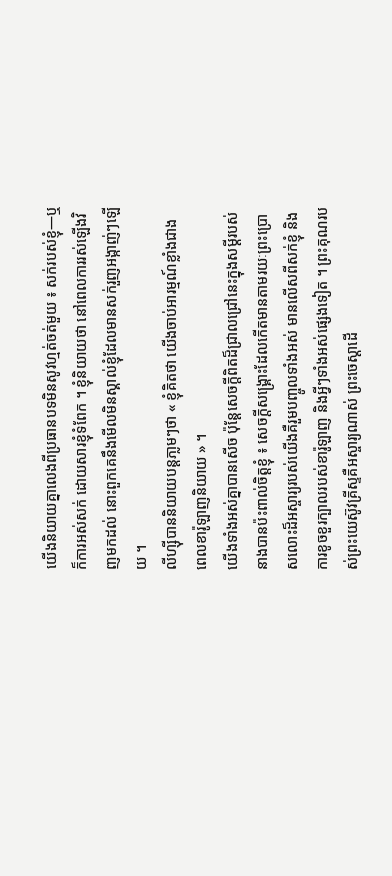យើងនិយាយគ្នាលេងពីប្រធានបទមិនសូវហ្មត់ចត់មួយ ៖ សក់របស់ខ្ញុំ—ឬក៏ការអស់សក់ ដោយសារខ្ញុំទំពែក ។ ខ្ញុំនិយាយថា នៅពេលការរស់ឡើងវិញមកដល់ នោះពួកគេនឹងមើលមិនស្គាល់ខ្ញុំដែលមានសក់រួញអង្កាញ់ៗឡើយ ។
លីហ្ស៊ីបាននិយាយបន្ដភា្លមៗថា « ខ្ញុំគិតថា យើងចាប់អារម្មណ៍ខ្លាំងជាង ពេលខារ៉ូឡាញនិយាយ » ។
យើងទាំងអស់គ្នាបានសើច ប៉ុន្ដែសេចក្ដីពិតដ៏ជ្រាលជ្រៅនេះក្នុងសម្ដីរបស់នាងបានប៉ះពាល់ចិត្តខ្ញុំ ៖ សេចក្ដីសង្គ្រោះដែលកើតមានតាមរយៈព្រះប្រោសលោះដ៏អស្ចារ្យរបស់យើងគឺរួមបញ្ចូលទាំងអស់ មានលើសពីសក់ខ្ញុំ និងការខូចខួរក្បាលរបស់ខារ៉ូឡាញ និងអ្វីៗទាំងអស់ផ្សេងទៀត ។ ព្រះគុណរបស់ព្រះយេស៊ូវគ្រីស្ទគឺអស្ចារ្យណាស់ ព្រះចេស្ដាដើ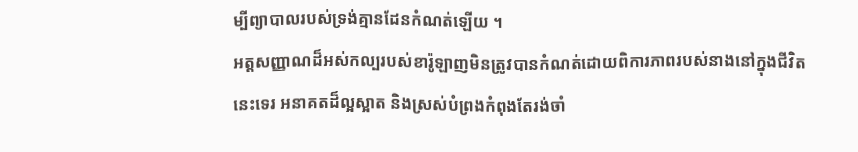ម្បីព្យាបាលរបស់ទ្រង់គ្មានដែនកំណត់ឡើយ ។
អត្តសញ្ញាណដ៏អស់កល្បរបស់ខារ៉ូឡាញមិនត្រូវបានកំណត់ដោយពិការភាពរបស់នាងនៅក្នុងជីវិតនេះទេរ អនាគតដ៏ល្អស្អាត និងស្រស់បំព្រងកំពុងតែរង់ចាំ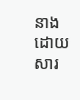នាង ដោយសារ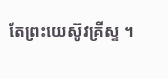តែព្រះយេស៊ូវគ្រីស្ទ ។